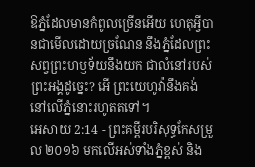ឱភ្នំដែលមានកំពូលច្រើនអើយ ហេតុអ្វីបានជាមើលដោយច្រណែន នឹងភ្នំដែលព្រះសព្វព្រះហឫទ័យនឹងយក ជាលំនៅរបស់ព្រះអង្គដូច្នេះ? អើ ព្រះយេហូវ៉ានឹងគង់ នៅលើភ្នំនោះរហូតតទៅ។
អេសាយ 2:14 - ព្រះគម្ពីរបរិសុទ្ធកែសម្រួល ២០១៦ មកលើអស់ទាំងភ្នំខ្ពស់ និង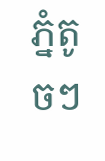ភ្នំតូចៗ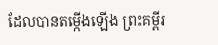ដែលបានតម្កើងឡើង ព្រះគម្ពីរ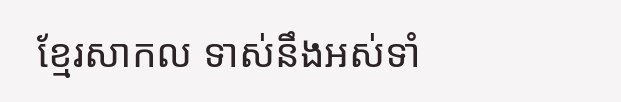ខ្មែរសាកល ទាស់នឹងអស់ទាំ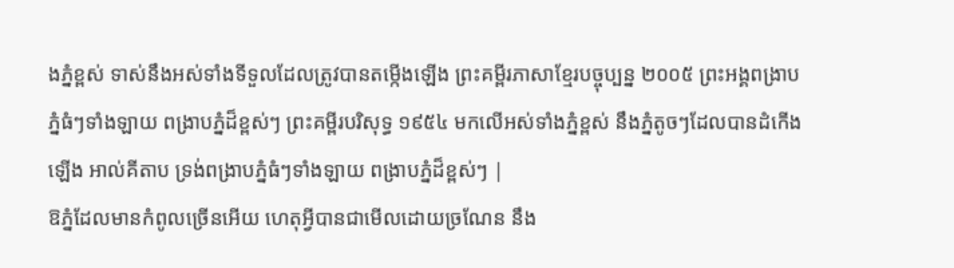ងភ្នំខ្ពស់ ទាស់នឹងអស់ទាំងទីទួលដែលត្រូវបានតម្កើងឡើង ព្រះគម្ពីរភាសាខ្មែរបច្ចុប្បន្ន ២០០៥ ព្រះអង្គពង្រាបភ្នំធំៗទាំងឡាយ ពង្រាបភ្នំដ៏ខ្ពស់ៗ ព្រះគម្ពីរបរិសុទ្ធ ១៩៥៤ មកលើអស់ទាំងភ្នំខ្ពស់ នឹងភ្នំតូចៗដែលបានដំកើងឡើង អាល់គីតាប ទ្រង់ពង្រាបភ្នំធំៗទាំងឡាយ ពង្រាបភ្នំដ៏ខ្ពស់ៗ |
ឱភ្នំដែលមានកំពូលច្រើនអើយ ហេតុអ្វីបានជាមើលដោយច្រណែន នឹង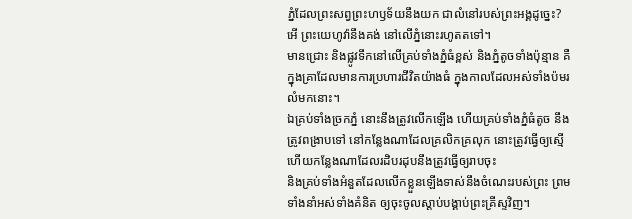ភ្នំដែលព្រះសព្វព្រះហឫទ័យនឹងយក ជាលំនៅរបស់ព្រះអង្គដូច្នេះ? អើ ព្រះយេហូវ៉ានឹងគង់ នៅលើភ្នំនោះរហូតតទៅ។
មានជ្រោះ និងផ្លូវទឹកនៅលើគ្រប់ទាំងភ្នំធំខ្ពស់ និងភ្នំតូចទាំងប៉ុន្មាន គឺក្នុងគ្រាដែលមានការប្រហារជីវិតយ៉ាងធំ ក្នុងកាលដែលអស់ទាំងប៉មរលំមកនោះ។
ឯគ្រប់ទាំងច្រកភ្នំ នោះនឹងត្រូវលើកឡើង ហើយគ្រប់ទាំងភ្នំធំតូច នឹងត្រូវពង្រាបទៅ នៅកន្លែងណាដែលគ្រលិកគ្រលុក នោះត្រូវធ្វើឲ្យស្មើ ហើយកន្លែងណាដែលរដិបរដុបនឹងត្រូវធ្វើឲ្យរាបចុះ
និងគ្រប់ទាំងអំនួតដែលលើកខ្លួនឡើងទាស់នឹងចំណេះរបស់ព្រះ ព្រមទាំងនាំអស់ទាំងគំនិត ឲ្យចុះចូលស្តាប់បង្គាប់ព្រះគ្រីស្ទវិញ។